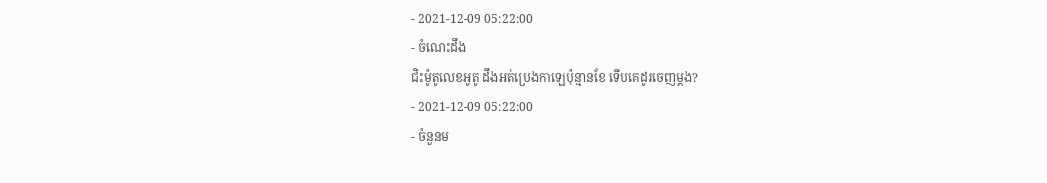- 2021-12-09 05:22:00
- ចំណេះដឹង
ជិះម៉ូតូលេខអូតូ ដឹងអត់ប្រេងកាឡេប៉ុន្មានខែ ទើបគេដូរចេញម្ដង?
- 2021-12-09 05:22:00
- ចំនួនម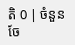តិ 0 | ចំនួនចែ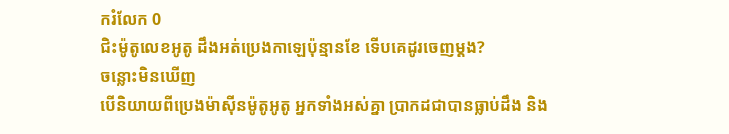ករំលែក 0
ជិះម៉ូតូលេខអូតូ ដឹងអត់ប្រេងកាឡេប៉ុន្មានខែ ទើបគេដូរចេញម្ដង?
ចន្លោះមិនឃើញ
បើនិយាយពីប្រេងម៉ាស៊ីនម៉ូតូអូតូ អ្នកទាំងអស់គ្នា ប្រាកដជាបានធ្លាប់ដឹង និង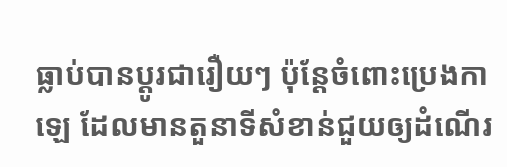ធ្លាប់បានប្ដូរជារឿយៗ ប៉ុន្តែចំពោះប្រេងកាឡេ ដែលមានតួនាទីសំខាន់ជួយឲ្យដំណើរ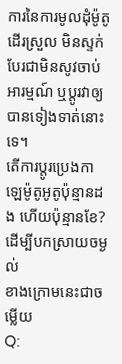ការនៃការមូលដុំម៉ូតូដើរស្រួល មិនស្ទក់ បែរជាមិនសូវចាប់អារម្មណ៍ ឬប្តូរវាឲ្យបានទៀងទាត់នោះទេ។
តើការប្តូរប្រេងកាឡេម៉ូតូអូតូប៉ុន្មានដង ហើយប៉ុន្មានខែ? ដើម្បីបកស្រាយចម្ងល់
ខាងក្រោមនេះជាចម្លើយ
Q: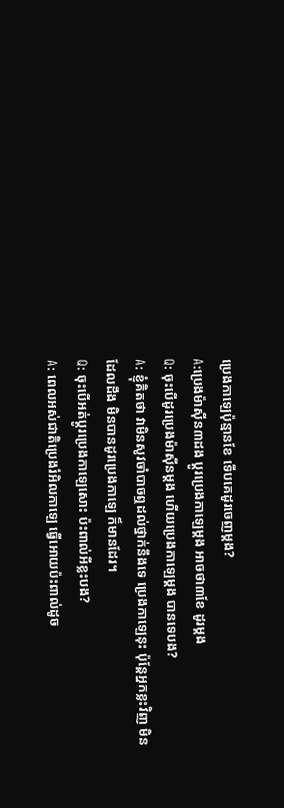ប្រេងកាឡេប៉ុន្មានខែ ទើបគេដូរចេញម្ដង?
A:ប្រេងម៉ាស៊ីន៣ដង ប្តូរប្រេងកាឡេម្តង អាចថា៣ខែ ដូរម្តង
Q: ចុះបើដូរប្រេងម៉ាស៊ីនម្ដង ហើយប្រេងកាឡេម្ដង បានទេបង?
A: ខ្ញុំគិតថា វាមិនសូវចាំបាចឮដល់ថ្នាក់នឹងទេ ប្រេងកាឡេនុះ ប៉ុន្តែអ្នកខ្លះវិញ មិនដែលដឹង មិនបានដូរប្រេងកាឡេ ក៏មានដែរ។
Q: ចុះបើអត់ប្ដូរប្រេងកាឡេសោះ ប៉ះពាល់អីខ្លះបង?
A: ពេលអស់ជាតិប្រេងរំអិលកាឡេ ធ្វើអោយប៉ះពាល់ដូច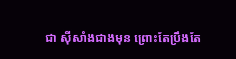ជា ស៊ីសាំងជាងមុន ព្រោះតែប្រឹងតែ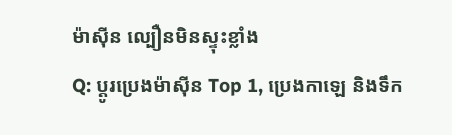ម៉ាស៊ីន ល្បឿនមិនស្ទុះខ្លាំង
Q: ប្តូរប្រេងម៉ាស៊ីន Top 1, ប្រេងកាឡេ និងទឹក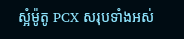ស្អំម៉ូតូ PCX សរុបទាំងអស់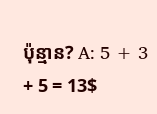ប៉ុន្មាន? A: 5 + 3 + 5 = 13$